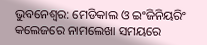ଭୁବନେଶ୍ବର: ମେଡିକାଲ ଓ ଇଂଜିନିୟରିଂ କଲେଜରେ ନାମଲେଖା ସମୟରେ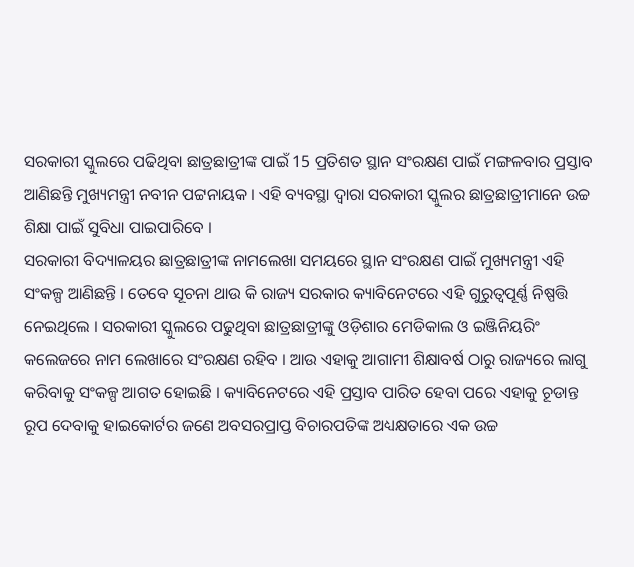ସରକାରୀ ସ୍କୁଲରେ ପଢିଥିବା ଛାତ୍ରଛାତ୍ରୀଙ୍କ ପାଇଁ 15 ପ୍ରତିଶତ ସ୍ଥାନ ସଂରକ୍ଷଣ ପାଇଁ ମଙ୍ଗଳବାର ପ୍ରସ୍ତାବ ଆଣିଛନ୍ତି ମୁଖ୍ୟମନ୍ତ୍ରୀ ନବୀନ ପଟ୍ଟନାୟକ । ଏହି ବ୍ୟବସ୍ଥା ଦ୍ବାରା ସରକାରୀ ସ୍କୁଲର ଛାତ୍ରଛାତ୍ରୀମାନେ ଉଚ୍ଚ ଶିକ୍ଷା ପାଇଁ ସୁବିଧା ପାଇପାରିବେ ।
ସରକାରୀ ବିଦ୍ୟାଳୟର ଛାତ୍ରଛାତ୍ରୀଙ୍କ ନାମଲେଖା ସମୟରେ ସ୍ଥାନ ସଂରକ୍ଷଣ ପାଇଁ ମୁଖ୍ୟମନ୍ତ୍ରୀ ଏହି ସଂକଳ୍ପ ଆଣିଛନ୍ତି । ତେବେ ସୂଚନା ଥାଉ କି ରାଜ୍ୟ ସରକାର କ୍ୟାବିନେଟରେ ଏହି ଗୁରୁତ୍ୱପୂର୍ଣ୍ଣ ନିଷ୍ପତ୍ତି ନେଇଥିଲେ । ସରକାରୀ ସ୍କୁଲରେ ପଢୁଥିବା ଛାତ୍ରଛାତ୍ରୀଙ୍କୁ ଓଡ଼ିଶାର ମେଡିକାଲ ଓ ଇଞ୍ଜିନିୟରିଂ କଲେଜରେ ନାମ ଲେଖାରେ ସଂରକ୍ଷଣ ରହିବ । ଆଉ ଏହାକୁ ଆଗାମୀ ଶିକ୍ଷାବର୍ଷ ଠାରୁ ରାଜ୍ୟରେ ଲାଗୁ କରିବାକୁ ସଂକଳ୍ପ ଆଗତ ହୋଇଛି । କ୍ୟାବିନେଟରେ ଏହି ପ୍ରସ୍ତାବ ପାରିତ ହେବା ପରେ ଏହାକୁ ଚୂଡାନ୍ତ ରୂପ ଦେବାକୁ ହାଇକୋର୍ଟର ଜଣେ ଅବସରପ୍ରାପ୍ତ ବିଚାରପତିଙ୍କ ଅଧ୍ୟକ୍ଷତାରେ ଏକ ଉଚ୍ଚ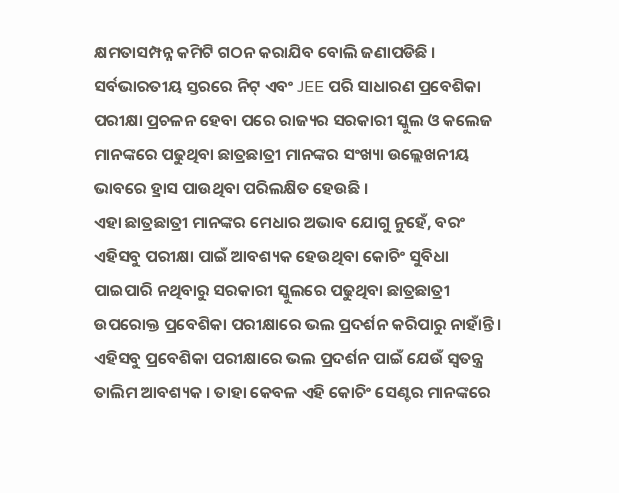କ୍ଷମତାସମ୍ପନ୍ନ କମିଟି ଗଠନ କରାଯିବ ବୋଲି ଜଣାପଡିଛି ।
ସର୍ବଭାରତୀୟ ସ୍ତରରେ ନିଟ୍ ଏବଂ JEE ପରି ସାଧାରଣ ପ୍ରବେଶିକା ପରୀକ୍ଷା ପ୍ରଚଳନ ହେବା ପରେ ରାଜ୍ୟର ସରକାରୀ ସ୍କୁଲ ଓ କଲେଜ ମାନଙ୍କରେ ପଢୁଥିବା ଛାତ୍ରଛାତ୍ରୀ ମାନଙ୍କର ସଂଖ୍ୟା ଉଲ୍ଲେଖନୀୟ ଭାବରେ ହ୍ରାସ ପାଉଥିବା ପରିଲକ୍ଷିତ ହେଉଛି ।
ଏହା ଛାତ୍ରଛାତ୍ରୀ ମାନଙ୍କର ମେଧାର ଅଭାବ ଯୋଗୁ ନୁହେଁ, ବରଂ ଏହିସବୁ ପରୀକ୍ଷା ପାଇଁ ଆବଶ୍ୟକ ହେଉଥିବା କୋଚିଂ ସୁବିଧା ପାଇପାରି ନଥିବାରୁ ସରକାରୀ ସ୍କୁଲରେ ପଢୁଥିବା ଛାତ୍ରଛାତ୍ରୀ ଉପରୋକ୍ତ ପ୍ରବେଶିକା ପରୀକ୍ଷାରେ ଭଲ ପ୍ରଦର୍ଶନ କରିପାରୁ ନାହାଁନ୍ତି । ଏହିସବୁ ପ୍ରବେଶିକା ପରୀକ୍ଷାରେ ଭଲ ପ୍ରଦର୍ଶନ ପାଇଁ ଯେଉଁ ସ୍ବତନ୍ତ୍ର ତାଲିମ ଆବଶ୍ୟକ । ତାହା କେବଳ ଏହି କୋଚିଂ ସେଣ୍ଟର ମାନଙ୍କରେ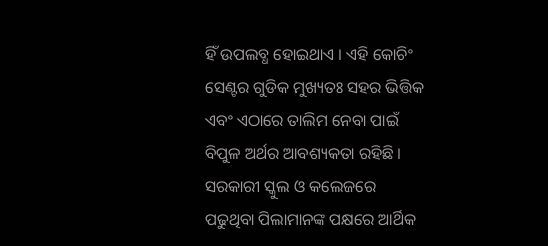ହିଁ ଉପଲବ୍ଧ ହୋଇଥାଏ । ଏହି କୋଚିଂ ସେଣ୍ଟର ଗୁଡିକ ମୁଖ୍ୟତଃ ସହର ଭିତ୍ତିକ ଏବଂ ଏଠାରେ ତାଲିମ ନେବା ପାଇଁ ବିପୁଳ ଅର୍ଥର ଆବଶ୍ୟକତା ରହିଛି । ସରକାରୀ ସ୍କୁଲ ଓ କଲେଜରେ ପଢୁଥିବା ପିଲାମାନଙ୍କ ପକ୍ଷରେ ଆର୍ଥିକ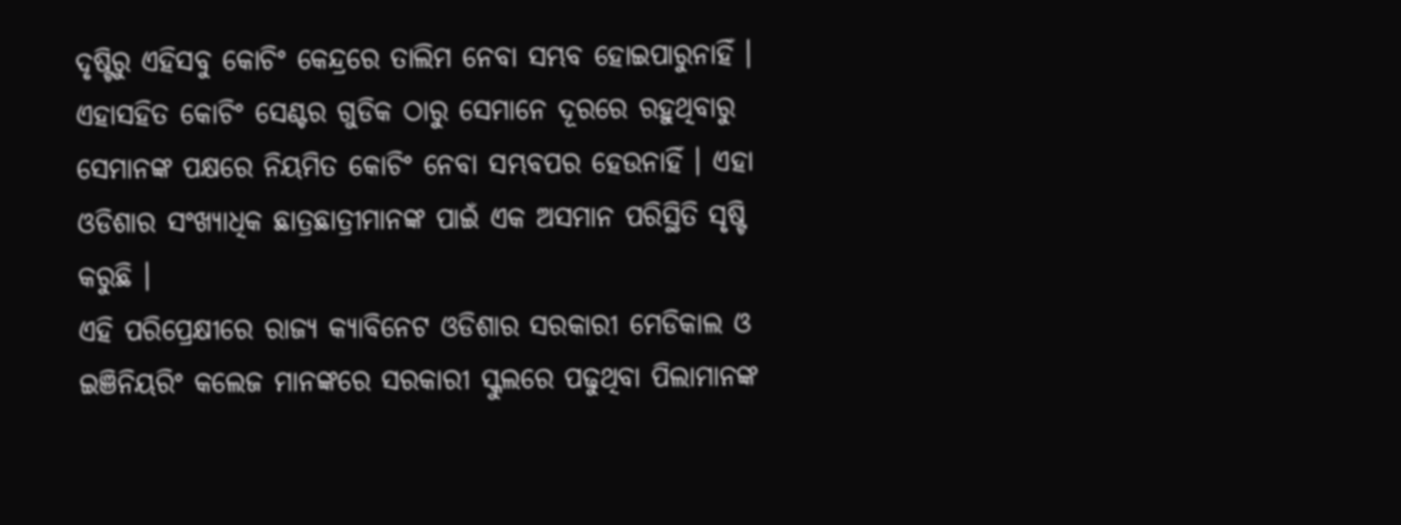ଦୃଷ୍ଟିରୁ ଏହିସବୁ କୋଚିଂ କେନ୍ଦ୍ରରେ ତାଲିମ ନେବା ସମ୍ଭବ ହୋଇପାରୁନାହିଁ । ଏହାସହିତ କୋଚିଂ ସେଣ୍ଟର ଗୁଡିକ ଠାରୁ ସେମାନେ ଦୂରରେ ରହୁଥିବାରୁ ସେମାନଙ୍କ ପକ୍ଷରେ ନିୟମିତ କୋଚିଂ ନେବା ସମ୍ଭବପର ହେଉନାହିଁ । ଏହା ଓଡିଶାର ସଂଖ୍ୟାଧିକ ଛାତ୍ରଛାତ୍ରୀମାନଙ୍କ ପାଇଁ ଏକ ଅସମାନ ପରିସ୍ଥିତି ସୃଷ୍ଟି କରୁଛି ।
ଏହି ପରିପ୍ରେକ୍ଷୀରେ ରାଜ୍ୟ କ୍ୟାବିନେଟ ଓଡିଶାର ସରକାରୀ ମେଡିକାଲ ଓ ଇଞିନିୟରିଂ କଲେଜ ମାନଙ୍କରେ ସରକାରୀ ସ୍କୁଲରେ ପଢୁଥିବା ପିଲାମାନଙ୍କ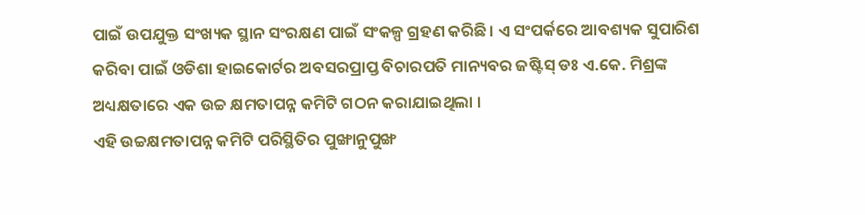ପାଇଁ ଉପଯୁକ୍ତ ସଂଖ୍ୟକ ସ୍ଥାନ ସଂରକ୍ଷଣ ପାଇଁ ସଂକଳ୍ପ ଗ୍ରହଣ କରିଛି । ଏ ସଂପର୍କରେ ଆବଶ୍ୟକ ସୁପାରିଶ କରିବା ପାଇଁ ଓଡିଶା ହାଇକୋର୍ଟର ଅବସରପ୍ରାପ୍ତ ବିଚାରପତି ମାନ୍ୟବର ଜଷ୍ଟିସ୍ ଡଃ ଏ.କେ. ମିଶ୍ରଙ୍କ ଅଧ୍ୟକ୍ଷତାରେ ଏକ ଉଚ୍ଚ କ୍ଷମତାପନ୍ନ କମିଟି ଗଠନ କରାଯାଇଥିଲା ।
ଏହି ଉଚ୍ଚକ୍ଷମତାପନ୍ନ କମିଟି ପରିସ୍ଥିତିର ପୁଙ୍ଖାନୁପୁଙ୍ଖ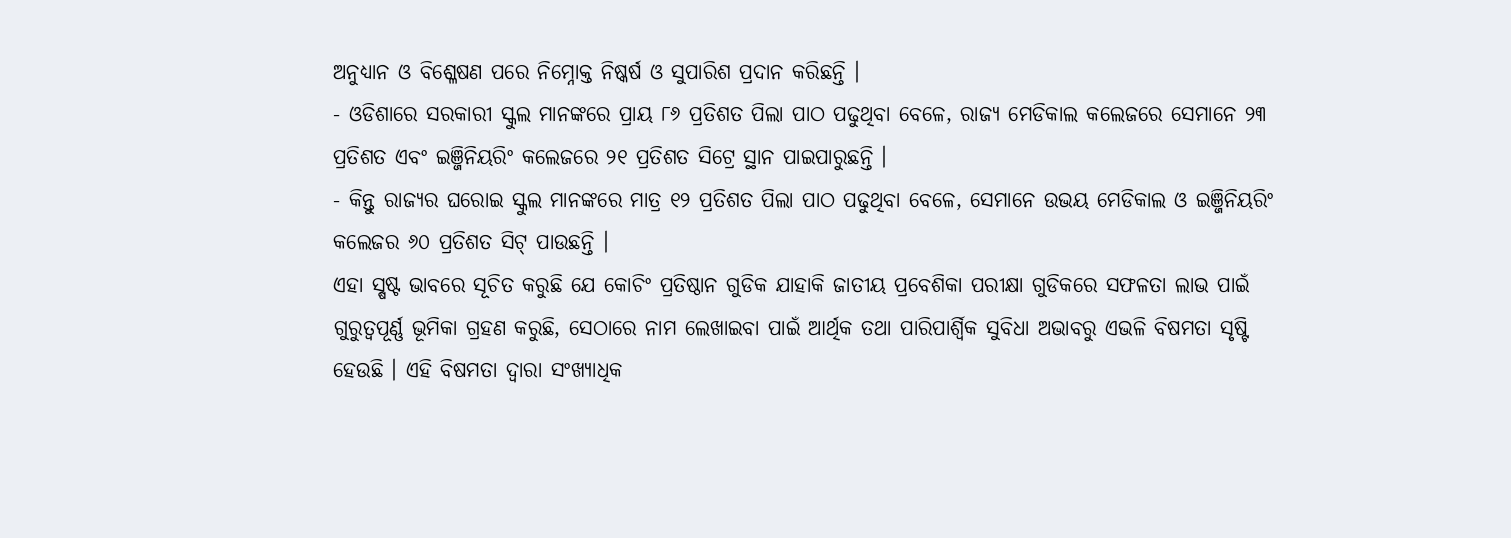ଅନୁଧ୍ୟାନ ଓ ବିଶ୍ଳେଷଣ ପରେ ନିମ୍ନୋକ୍ତ ନିଷ୍କର୍ଷ ଓ ସୁପାରିଶ ପ୍ରଦାନ କରିଛନ୍ତି ।
- ଓଡିଶାରେ ସରକାରୀ ସ୍କୁଲ ମାନଙ୍କରେ ପ୍ରାୟ ୮୬ ପ୍ରତିଶତ ପିଲା ପାଠ ପଢୁଥିବା ବେଳେ, ରାଜ୍ୟ ମେଡିକାଲ କଲେଜରେ ସେମାନେ ୨୩ ପ୍ରତିଶତ ଏବଂ ଇଞ୍ଜିନିୟରିଂ କଲେଜରେ ୨୧ ପ୍ରତିଶତ ସିଟ୍ରେ ସ୍ଥାନ ପାଇପାରୁଛନ୍ତି ।
- କିନ୍ତୁ ରାଜ୍ୟର ଘରୋଇ ସ୍କୁଲ ମାନଙ୍କରେ ମାତ୍ର ୧୨ ପ୍ରତିଶତ ପିଲା ପାଠ ପଢୁଥିବା ବେଳେ, ସେମାନେ ଉଭୟ ମେଡିକାଲ ଓ ଇଞ୍ଜିନିୟରିଂ କଲେଜର ୬୦ ପ୍ରତିଶତ ସିଟ୍ ପାଉଛନ୍ତି ।
ଏହା ସ୍ଷଷ୍ଟ ଭାବରେ ସୂଚିତ କରୁଛି ଯେ କୋଚିଂ ପ୍ରତିଷ୍ଠାନ ଗୁଡିକ ଯାହାକି ଜାତୀୟ ପ୍ରବେଶିକା ପରୀକ୍ଷା ଗୁଡିକରେ ସଫଳତା ଲାଭ ପାଇଁ ଗୁରୁତ୍ବପୂର୍ଣ୍ଣ ଭୂମିକା ଗ୍ରହଣ କରୁଛି, ସେଠାରେ ନାମ ଲେଖାଇବା ପାଇଁ ଆର୍ଥିକ ତଥା ପାରିପାର୍ଶ୍ବିକ ସୁବିଧା ଅଭାବରୁ ଏଭଳି ବିଷମତା ସୃଷ୍ଟି ହେଉଛି । ଏହି ବିଷମତା ଦ୍ବାରା ସଂଖ୍ୟାଧିକ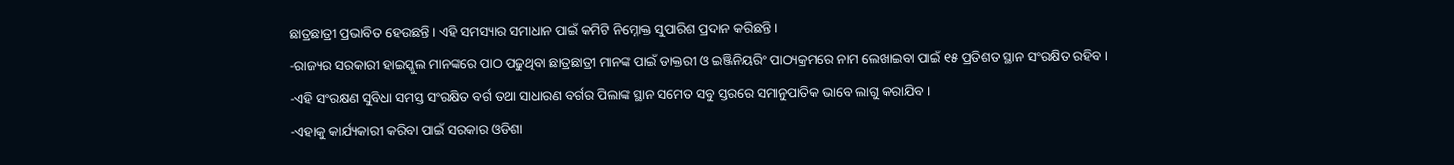ଛାତ୍ରଛାତ୍ରୀ ପ୍ରଭାବିତ ହେଉଛନ୍ତି । ଏହି ସମସ୍ୟାର ସମାଧାନ ପାଇଁ କମିଟି ନିମ୍ନୋକ୍ତ ସୁପାରିଶ ପ୍ରଦାନ କରିଛନ୍ତି ।
-ରାଜ୍ୟର ସରକାରୀ ହାଇସ୍କୁଲ ମାନଙ୍କରେ ପାଠ ପଢୁଥିବା ଛାତ୍ରଛାତ୍ରୀ ମାନଙ୍କ ପାଇଁ ଡାକ୍ତରୀ ଓ ଇଞ୍ଜିନିୟରିଂ ପାଠ୍ୟକ୍ରମରେ ନାମ ଲେଖାଇବା ପାଇଁ ୧୫ ପ୍ରତିଶତ ସ୍ଥାନ ସଂରକ୍ଷିତ ରହିବ ।
-ଏହି ସଂରକ୍ଷଣ ସୁବିଧା ସମସ୍ତ ସଂରକ୍ଷିତ ବର୍ଗ ତଥା ସାଧାରଣ ବର୍ଗର ପିଲାଙ୍କ ସ୍ଥାନ ସମେତ ସବୁ ସ୍ତରରେ ସମାନୁପାତିକ ଭାବେ ଲାଗୁ କରାଯିବ ।
-ଏହାକୁ କାର୍ଯ୍ୟକାରୀ କରିବା ପାଇଁ ସରକାର ଓଡିଶା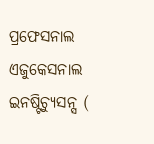ପ୍ରଫେସନାଲ ଏଜୁକେସନାଲ ଇନଷ୍ଟିଚ୍ୟୁସନ୍ସ (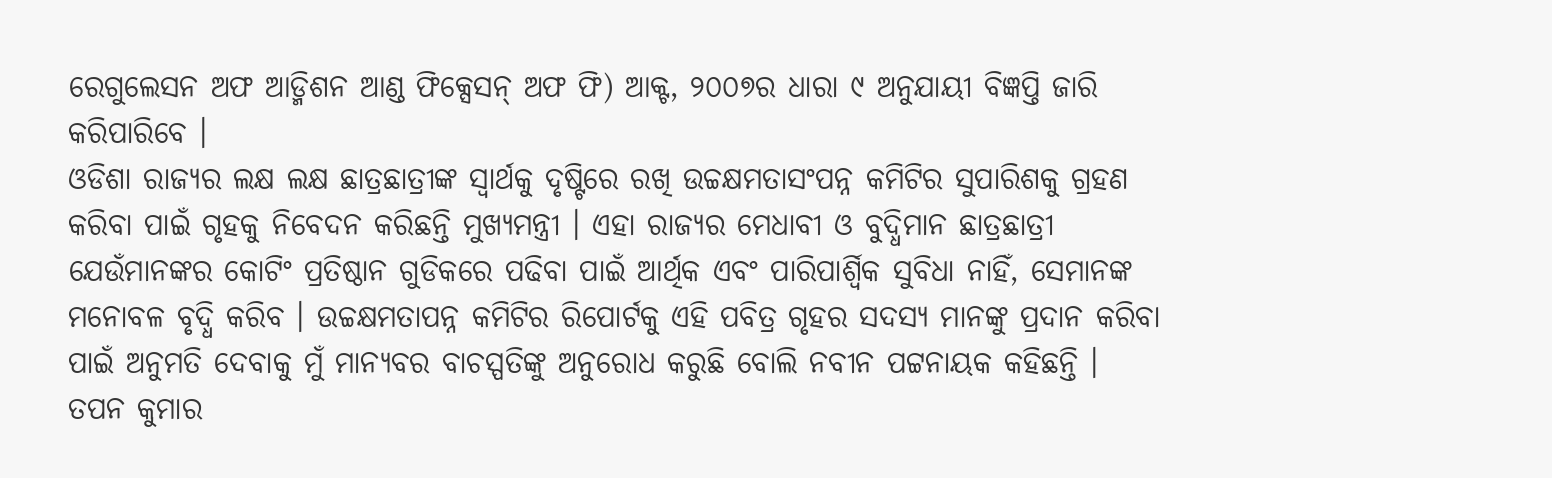ରେଗୁଲେସନ ଅଫ ଆଡ୍ମିଶନ ଆଣ୍ଡ ଫିକ୍ସେସନ୍ ଅଫ ଫି) ଆକ୍ଟ, ୨୦୦୭ର ଧାରା ୯ ଅନୁଯାୟୀ ବିଜ୍ଞପ୍ତି ଜାରି କରିପାରିବେ ।
ଓଡିଶା ରାଜ୍ୟର ଲକ୍ଷ ଲକ୍ଷ ଛାତ୍ରଛାତ୍ରୀଙ୍କ ସ୍ବାର୍ଥକୁ ଦୃଷ୍ଟିରେ ରଖି ଉଚ୍ଚକ୍ଷମତାସଂପନ୍ନ କମିଟିର ସୁପାରିଶକୁ ଗ୍ରହଣ କରିବା ପାଇଁ ଗୃହକୁ ନିବେଦନ କରିଛନ୍ତି ମୁଖ୍ୟମନ୍ତ୍ରୀ । ଏହା ରାଜ୍ୟର ମେଧାବୀ ଓ ବୁଦ୍ଧିମାନ ଛାତ୍ରଛାତ୍ରୀ ଯେଉଁମାନଙ୍କର କୋଟିଂ ପ୍ରତିଷ୍ଠାନ ଗୁଡିକରେ ପଢିବା ପାଇଁ ଆର୍ଥିକ ଏବଂ ପାରିପାର୍ଶ୍ବିକ ସୁବିଧା ନାହିଁ, ସେମାନଙ୍କ ମନୋବଳ ବୃଦ୍ଧି କରିବ । ଉଚ୍ଚକ୍ଷମତାପନ୍ନ କମିଟିର ରିପୋର୍ଟକୁ ଏହି ପବିତ୍ର ଗୃହର ସଦସ୍ୟ ମାନଙ୍କୁ ପ୍ରଦାନ କରିବା ପାଇଁ ଅନୁମତି ଦେବାକୁ ମୁଁ ମାନ୍ୟବର ବାଚସ୍ପତିଙ୍କୁ ଅନୁରୋଧ କରୁଛି ବୋଲି ନବୀନ ପଟ୍ଟନାୟକ କହିଛନ୍ତି ।
ତପନ କୁମାର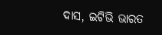ଦାସ, ଇଟିଭି ଭାରତ